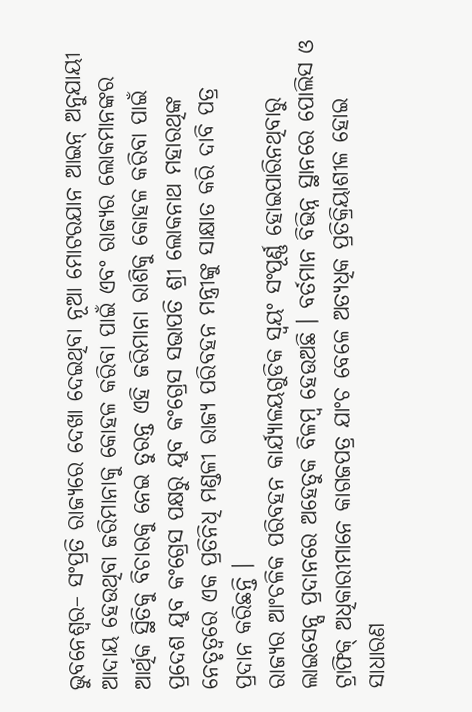ଭୁବନେଶ୍ୱର– ସଂପ୍ରତି ରାଜ୍ୟରେ ଦେଖା ଦେଇଥିବା ନୂଆ ମୋଟରଯାନ ଆଇନ୍ ଅନୁଯାୟୀ ଆଦାୟ ହେଉଥିବା ଜରିମାନାକୁ କୋହଳ କରିବା ପାଇଁ ଏବଂ ରାଜ୍ୟର ଲୋକମାନଙ୍କର ଆର୍ଥିକ ସ୍ଥିତିକୁ ବିଚାରକୁ ନେଇ ତୁରନ୍ତ ଏହି ଜରିମାନା ରାଶିକୁ କୋହଳ କରିବା ପାଇଁ ପ୍ରଦେଶ ଯୁବ କଂଗ୍ରେସ ପକ୍ଷରୁ ଯୁବ କଂଗ୍ରେସ ସଭାପତି ଶ୍ରୀ ଲୋକନାଥ ମହାରଥିଙ୍କ ନେତୃତ୍ୱରେ ଏକ ପ୍ରତିନିଧି ମଣ୍ଡଳୀ ରାଜ୍ୟ ପରିବହନ ମନ୍ତ୍ରୀଙ୍କୁ ସାକ୍ଷାତ କରି ଦାବି ପତ୍ର ପ୍ରଦାନ କରିଛନ୍ତି ।
ରାଜ୍ୟର ଆଂଚଳିକ ପରିବହନ କାର୍ଯ୍ୟାଳୟଗୁଡିକ ସ୍ୱୟଂ ସଂପୂର୍ଣ୍ଣ ହୋଇପାରିନଥିବାରୁ ଲାଇସେନ୍ସ ପ୍ରଦାନରେ ଅହେତୁକ ବିଳମ୍ବ ହେଉଅଛି । ବର୍ତମାନ ବିଭିନ୍ନ ସ୍ଥାନରେ ପୋଲିସ ଓ ଟ୍ରାଫିକ୍ ଅଧିକାରୀମାନେ କାଗଜପତ୍ର ଯାଂଚ ବେଳେ ଅତ୍ୟଧିକ ପ୍ରତିକ୍ରିୟାଶୀଳ ହୋଇ ସାଧାରଣ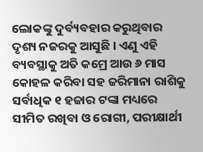ଲୋକଙ୍କୁ ଦୁର୍ବ୍ୟବହାର କରୁଥିବାର ଦୃଶ୍ୟ ନଜରକୁ ଆସୁଛି । ଏଣୁ ଏହି ବ୍ୟବସ୍ଥାକୁ ଅତି କମ୍ରେ ଆଉ ୬ ମାସ କୋହଳ କରିବା ସହ ଜରିମାନା ରାଶିକୁ ସର୍ବାଧିକ ୧ ହଜାର ଟଙ୍କା ମଧ୍ୟରେ ସୀମିତ ରଖିବା ଓ ରୋଗୀ, ପରୀକ୍ଷାର୍ଥୀ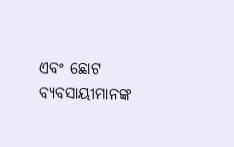ଏବଂ ଛୋଟ ବ୍ୟବସାୟୀମାନଙ୍କ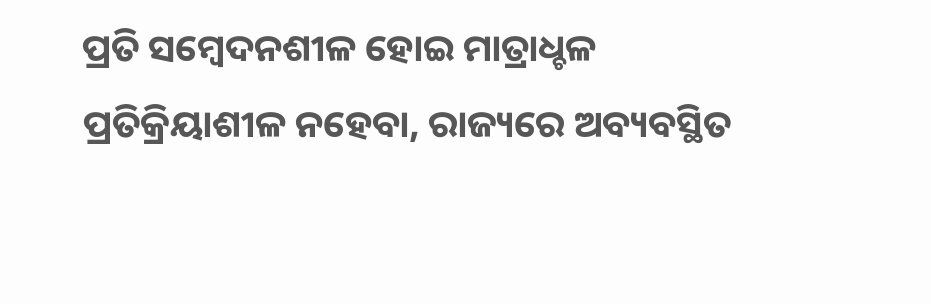ପ୍ରତି ସମ୍ବେଦନଶୀଳ ହୋଇ ମାତ୍ରାଧ୍ଚଳ ପ୍ରତିକ୍ରିୟାଶୀଳ ନହେବା, ରାଜ୍ୟରେ ଅବ୍ୟବସ୍ଥିତ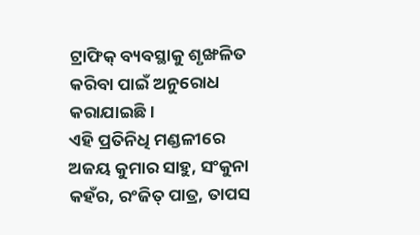ଟ୍ରାଫିକ୍ ବ୍ୟବସ୍ଥାକୁ ଶୃଙ୍ଖଳିତ କରିବା ପାଇଁ ଅନୁରୋଧ କରାଯାଇଛି ।
ଏହି ପ୍ରତିନିଧି ମଣ୍ଡଳୀରେ ଅଜୟ କୁମାର ସାହୁ, ସଂକୁନା କହଁର, ରଂଜିତ୍ ପାତ୍ର, ତାପସ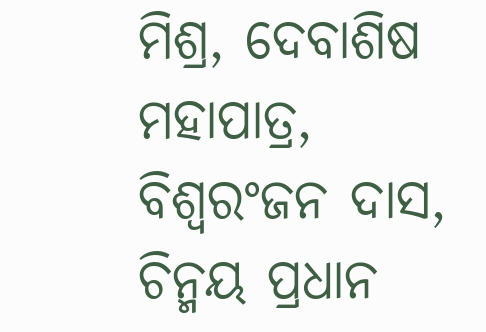ମିଶ୍ର, ଦେବାଶିଷ ମହାପାତ୍ର, ବିଶ୍ୱରଂଜନ ଦାସ, ଚିନ୍ମୟ ପ୍ରଧାନ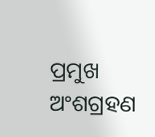ପ୍ରମୁଖ ଅଂଶଗ୍ରହଣ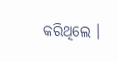କରିଥିଲେ ।